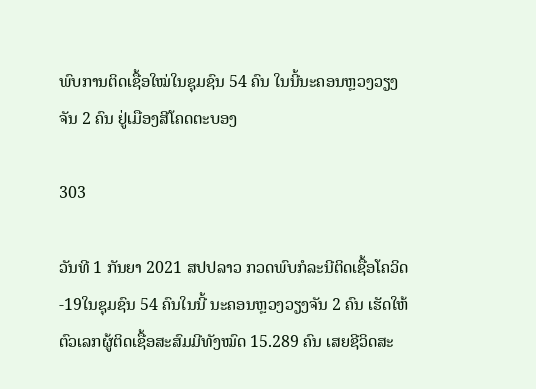ພົບການຕິດເຊື້ອໃໝ່ໃນຊຸມຊົນ 54 ຄົນ ໃນນີ້ນະຄອນຫຼວງວຽງຈັນ 2 ຄົນ ຢູ່ເມືອງສີໂຄດຕະບອງ

303

ວັນທີ 1 ກັນຍາ 2021 ສປປລາວ ກວດພົບກໍລະນີຕິດເຊື້ອໂຄວິດ-19ໃນຊຸມຊົນ 54 ຄົນໃນນີ້ ນະຄອນຫຼວງວຽງຈັນ 2 ຄົນ ເຮັດໃຫ້ ຕົວເລກຜູ້ຕິດເຊື້ອສະສົມມີທັງໝົດ 15.289 ຄົນ ເສຍຊີວິດສະ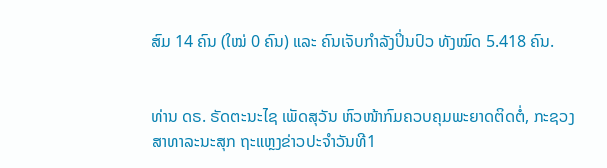ສົມ 14 ຄົນ (ໃໝ່ 0 ຄົນ) ແລະ ຄົນເຈັບກໍາລັງປິ່ນປົວ ທັງໝົດ 5.418 ຄົນ.


ທ່ານ ດຣ. ຣັດຕະນະໄຊ ເພັດສຸວັນ ຫົວໜ້າກົມຄວບຄຸມພະຍາດຕິດຕໍ່, ກະຊວງສາທາລະນະສຸກ ຖະແຫຼງຂ່າວປະຈຳວັນທີ1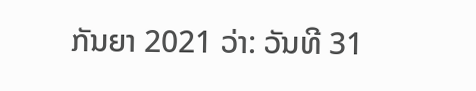ກັນຍາ 2021 ວ່າ: ວັນທີ 31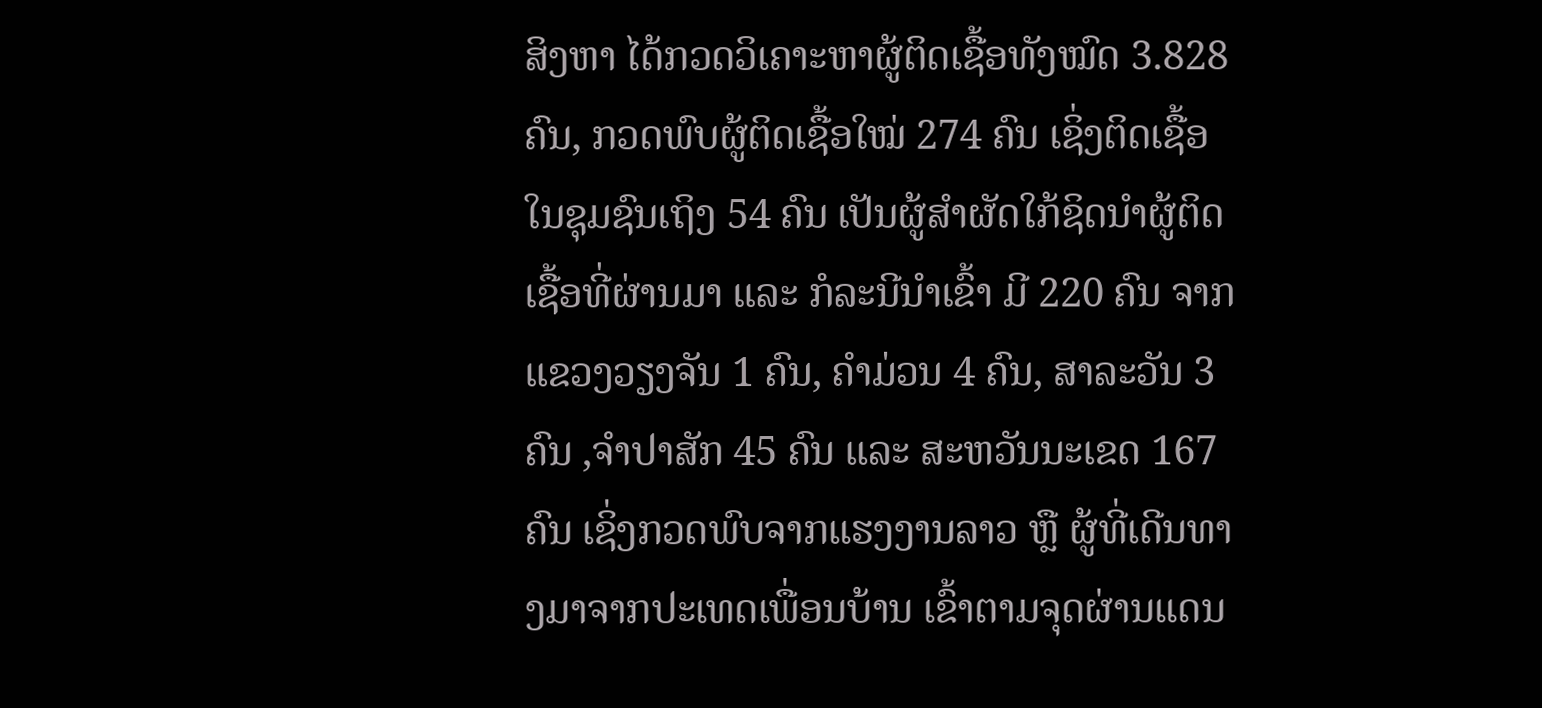ສິງຫາ ໄດ້ກວດວິເຄາະຫາຜູ້ຕິດເຊື້ອທັງໝົດ 3.828 ຄົນ, ກວດພົບຜູ້ຕິດເຊື້ອໃໝ່ 274 ຄົນ ເຊິ່ງຕິດເຊື້ອໃນຊຸມຊົນເຖິງ 54 ຄົນ ເປັນຜູ້ສຳຜັດໃກ້ຊິດນຳຜູ້ຕິດເຊື້ອທີ່ຜ່ານມາ ແລະ ກໍລະນີນໍາເຂົ້າ ມີ 220 ຄົນ ຈາກ ແຂວງວຽງຈັນ 1 ຄົນ, ຄຳມ່ວນ 4 ຄົນ, ສາລະວັນ 3 ຄົນ ,ຈຳປາສັກ 45 ຄົນ ແລະ ສະຫວັນນະເຂດ 167 ຄົນ ເຊິ່ງກວດພົບຈາກແຮງງານລາວ ຫຼື ຜູ້ທີ່ເດີນທາງມາຈາກປະເທດເພື່ອນບ້ານ ເຂົ້າຕາມຈຸດຜ່ານແດນ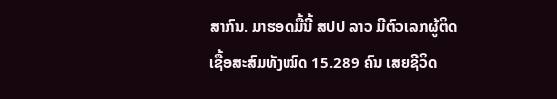ສາກົນ. ມາຮອດມື້ນີ້ ສປປ ລາວ ມີຕົວເລກຜູ້ຕິດເຊື້ອສະສົມທັງໝົດ 15.289 ຄົນ ເສຍຊີວິດ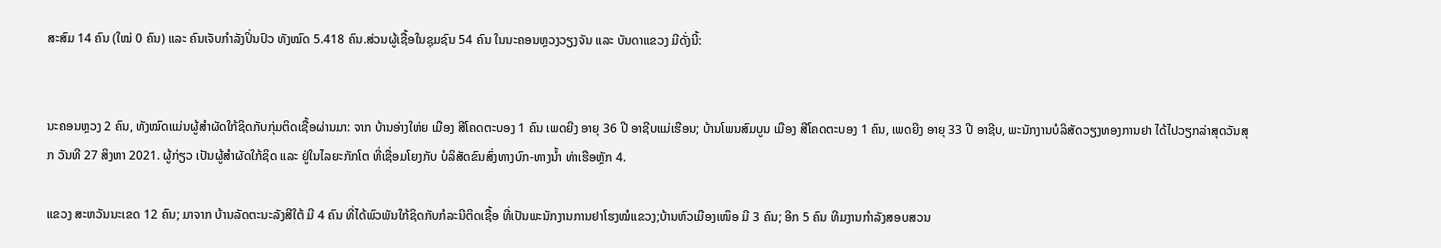ສະສົມ 14 ຄົນ (ໃໝ່ 0 ຄົນ) ແລະ ຄົນເຈັບກໍາລັງປິ່ນປົວ ທັງໝົດ 5.418 ຄົນ.ສ່ວນຜູ້ເຊື້ອໃນຊຸມຊົນ 54 ຄົນ ໃນນະຄອນຫຼວງວຽງຈັນ ແລະ ບັນດາແຂວງ ມີດັ່ງນີ້:


ນະຄອນຫຼວງ 2 ຄົນ, ທັງໝົດແມ່ນຜູ້ສຳຜັດໃກ້ຊິດກັບກຸ່ມຕິດເຊື້ອຜ່ານມາ: ຈາກ ບ້ານອ່າງໃຫ່ຍ ເມືອງ ສີໂຄດຕະບອງ 1 ຄົນ ເພດຍີງ ອາຍຸ 36 ປີ ອາຊີບແມ່ເຮືອນ; ບ້ານໂພນສົມບູນ ເມືອງ ສີໂຄດຕະບອງ 1 ຄົນ, ເພດຍີງ ອາຍຸ 33 ປີ ອາຊີບ, ພະນັກງານບໍລິສັດວຽງທອງການຢາ ໄດ້ໄປວຽກລ່າສຸດວັນສຸກ ວັນທີ 27 ສິງຫາ 2021. ຜູ້ກ່ຽວ ເປັນຜູ້ສຳຜັດໃກ້ຊິດ ແລະ ຢູ່ໃນໄລຍະກັກໂຕ ທີ່ເຊື່ອມໂຍງກັບ ບໍລິສັດຂົນສົ່ງທາງບົກ-ທາງນໍ້າ ທ່າເຮືອຫຼັກ 4.

ແຂວງ ສະຫວັນນະເຂດ 12 ຄົນ; ມາຈາກ ບ້ານລັດຕະນະລັງສີໃຕ້ ມີ 4 ຄົນ ທີ່ໄດ້ພົວພັນໃກ້ຊິດກັບກໍລະນີຕິດເຊື້ອ ທີ່ເປັນພະນັກງານການຢາໂຮງໝໍແຂວງ;ບ້ານຫົວເມືອງເໜຶອ ມີ 3 ຄົນ; ອີກ 5 ຄົນ ທີມງານກຳລັງສອບສວນ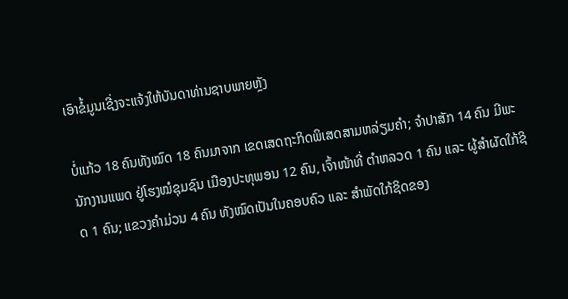ເອົາຂໍ້ມູນເຊີ່ງຈະແຈ້ງໃຫ້ບັນດາທ່ານຊາບພາຍຫຼັງ

ບໍ່ແກ້ວ 18 ຄົນທັງໝົດ 18 ຄົນມາຈາກ ເຂດເສດຖະກິດພິເສດສາມຫລ່ຽມຄຳ; ຈໍາປາສັກ 14 ຄົນ ມີພະນັກງານແພດ ຢູ່ໂຮງໝໍຊຸມຊົນ ເມືອງປະທຸພອນ 12 ຄົນ, ເຈົ້າໜ້າທີ່ ຕຳຫລວດ 1 ຄົນ ແລະ ຜູ້ສຳຜັດໃກ້ຊິດ 1 ຄົນ; ແຂວງຄຳມ່ວນ 4 ຄົນ ທັງໝົດເປັນໃນຄອບຄົວ ແລະ ສໍາພັດໃກ້ຊິດຂອງ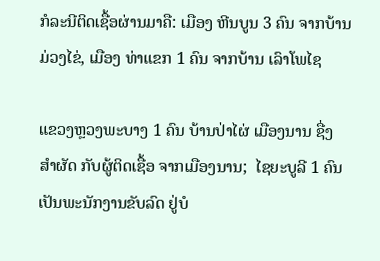ກໍລະນີຕິດເຊື້ອຜ່ານມາຄື: ເມືອງ ຫີນບູນ 3 ຄົນ ຈາກບ້ານມ່ວງໄຂ່, ເມືອງ ທ່າແຂກ 1 ຄົນ ຈາກບ້ານ ເລົາໂພໄຊ

ແຂວງຫຼວງພະບາງ 1 ຄົນ ບ້ານປ່າໄຜ່ ເມືອງນານ ຊື່ງ ສຳຜັດ ກັບຜູ້ຕິດເຊື້ອ ຈາກເມືອງນານ;  ໄຊຍະບູລີ 1 ຄົນ  ເປັນພະນັກງານຂັບລົດ ຢູ່ບໍ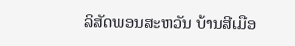ລິສັດພອນສະຫວັນ ບ້ານສີເມືອ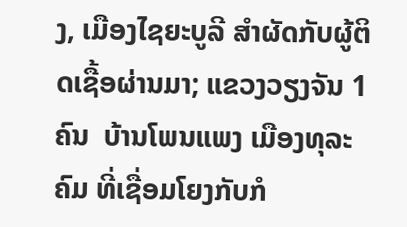ງ, ເມືອງໄຊຍະບູລີ ສຳຜັດກັບຜູ້ຕິດເຊື້ອຜ່ານມາ; ແຂວງວຽງຈັນ 1 ຄົນ  ບ້ານໂພນແພງ ເມືອງທຸລະຄົມ ທີ່ເຊື່ອມໂຍງກັບກໍ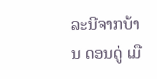ລະນີຈາກບ້ານ ດອນດູ່ ເມື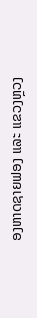ອງຫາດຊາຍຟອງ ແລະ ແຂວງຫຼວງ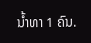ນ້ຳທາ 1 ຄົນ.